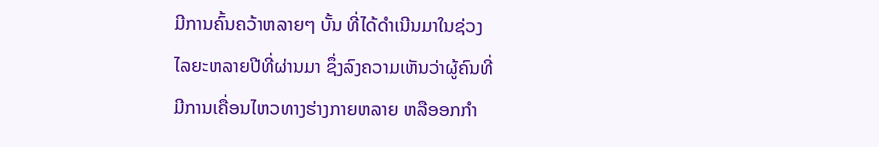ມີການຄົ້ນຄວ້າຫລາຍໆ ບັ້ນ ທີ່ໄດ້ດຳເນີນມາໃນຊ່ວງ
ໄລຍະຫລາຍປີທີ່ຜ່ານມາ ຊຶ່ງລົງຄວາມເຫັນວ່າຜູ້ຄົນທີ່
ມີການເຄື່ອນໄຫວທາງຮ່າງກາຍຫລາຍ ຫລືອອກກຳ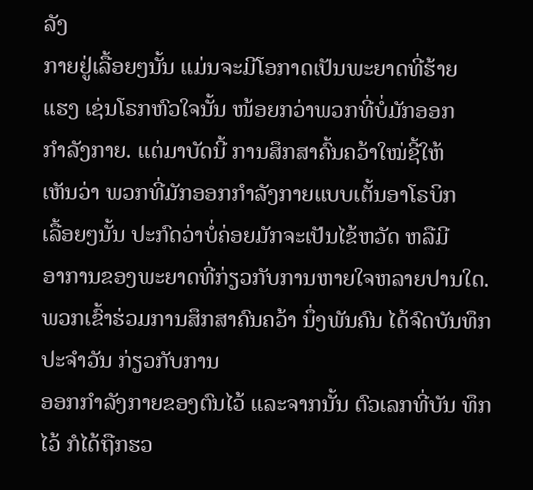ລັງ
ກາຍຢູ່ເລື້ອຍໆນັ້ນ ແມ່ນຈະມີໂອກາດເປັນພະຍາດທີ່ຮ້າຍ
ແຮງ ເຊ່ນໂຣກຫົວໃຈນັ້ນ ໜ້ອຍກວ່າພວກທີ່ບໍ່ມັກອອກ
ກຳລັງກາຍ. ແຕ່ມາບັດນີ້ ການສຶກສາຄົ້ນຄວ້າໃໝ່ຊີ້ໃຫ້
ເຫັນວ່າ ພວກທີ່ມັກອອກກຳລັງກາຍແບບເຕັ້ນອາໂຣບິກ
ເລື້ອຍໆນັ້ນ ປະກົດວ່າບໍ່ຄ່ອຍມັກຈະເປັນໄຂ້ຫວັດ ຫລືມີ
ອາການຂອງພະຍາດທີ່ກ່ຽວກັບການຫາຍໃຈຫລາຍປານໃດ.
ພວກເຂົ້າຮ່ວມການສຶກສາຄົນຄວ້າ ນຶ່ງພັນຄົນ ໄດ້ຈົດບັນທຶກປະຈຳວັນ ກ່ຽວກັບການ
ອອກກຳລັງກາຍຂອງຕົນໄວ້ ແລະຈາກນັ້ນ ຕົວເລກທີ່ບັນ ທຶກໄວ້ ກໍໄດ້ຖືກຮວ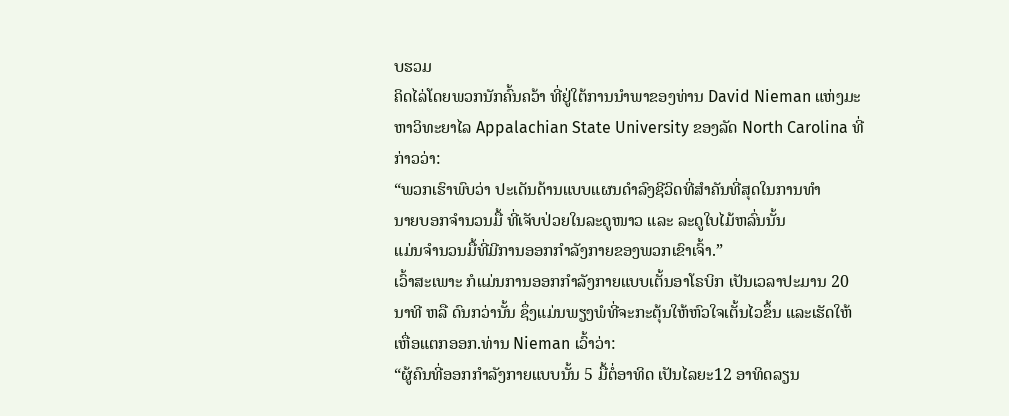ບຮວມ
ຄິດໄລ່ໂດຍພວກນັກຄົ້ນຄວ້າ ທີ່ຢູ່ໃຕ້ການນຳພາຂອງທ່ານ David Nieman ແຫ່ງມະ
ຫາວິທະຍາໄລ Appalachian State University ຂອງລັດ North Carolina ທີ່
ກ່າວວ່າ:
“ພວກເຮົາພົບວ່າ ປະເດັນດ້ານແບບແຜນດຳລົງຊີວິດທີ່ສຳຄັນທີ່ສຸດໃນການທໍາ
ນາຍບອກຈຳນວນມື້ ທີ່ເຈັບປ່ວຍໃນລະດູໜາວ ແລະ ລະດູໃບໄມ້ຫລົ່ນນັ້ນ
ແມ່ນຈຳນວນມື້ທີ່ມີການອອກກຳລັງກາຍຂອງພວກເຂົາເຈົ້າ.”
ເວົ້າສະເພາະ ກໍແມ່ນການອອກກຳລັງກາຍແບບເຕັ້ນອາໂຣບິກ ເປັນເວລາປະມານ 20
ນາທີ ຫລື ດົນກວ່ານັ້ນ ຊຶ່ງແມ່ນພຽງພໍທີ່ຈະກະຕຸ້ນໃຫ້ຫົວໃຈເຕັ້ນໄວຂຶ້ນ ແລະເຮັດໃຫ້
ເຫື່ອແຕກອອກ.ທ່ານ Nieman ເວົ້າວ່າ:
“ຜູ້ຄົນທີ່ອອກກຳລັງກາຍແບບນັ້ນ 5 ມື້ຕໍ່ອາທິດ ເປັນໄລຍະ12 ອາທິດລຽນ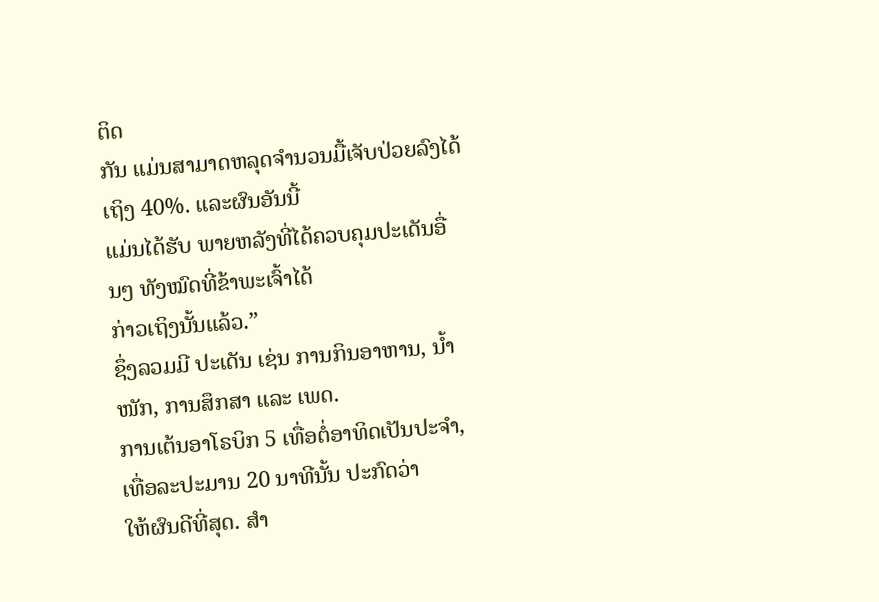ຕິດ
ກັນ ແມ່ນສາມາດຫລຸດຈຳນວນມື້ເຈັບປ່ວຍລົງໄດ້ເຖິງ 40%. ແລະຜົນອັນນີ້
ແມ່ນໄດ້ຮັບ ພາຍຫລັງທີ່ໄດ້ຄວບຄຸມປະເດັນອື່ນໆ ທັງໝົດທີ່ຂ້າພະເຈົ້າໄດ້
ກ່າວເຖິງນັ້ນແລ້ວ.”
ຊຶ່ງລວມມີ ປະເດັນ ເຊ່ນ ການກິນອາຫານ, ນ້ຳໜັກ, ການສຶກສາ ແລະ ເພດ.
ການເຕ້ນອາໂຣບິກ 5 ເທື່ອຕໍ່ອາທິດເປັນປະຈໍາ, ເທື່ອລະປະມານ 20 ນາທີນັ້ນ ປະກົດວ່າ
ໃຫ້ຜົນດີທີ່ສຸດ. ສຳ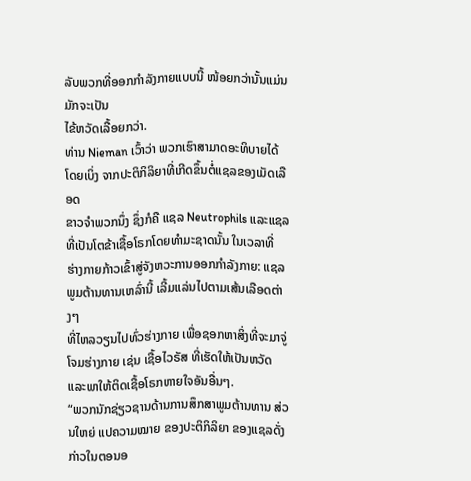ລັບພວກທີ່ອອກກຳລັງກາຍແບບນີ້ ໜ້ອຍກວ່ານັ້ນແມ່ນມັກຈະເປັນ
ໄຂ້ຫວັດເລື້ອຍກວ່າ.
ທ່ານ Nieman ເວົ້າວ່າ ພວກເຮົາສາມາດອະທິບາຍໄດ້
ໂດຍເບິ່ງ ຈາກປະຕິກິລິຍາທີ່ເກີດຂຶ້ນຕໍ່ແຊລຂອງເມັດເລືອດ
ຂາວຈໍາພວກນຶ່ງ ຊຶ່ງກໍຄື ແຊລ Neutrophils ແລະແຊລ
ທີ່ເປັນໂຕຂ້າເຊື້ອໂຣກໂດຍທຳມະຊາດນັ້ນ ໃນເວລາທີ່
ຮ່າງກາຍກ້າວເຂົ້າສູ່ຈັງຫວະການອອກກຳລັງກາຍ: ແຊລ
ພູມຕ້ານທານເຫລົ່ານີ້ ເລີ້ມແລ່ນໄປຕາມເສ້ນເລືອດຕ່າງໆ
ທີ່ໄຫລວຽນໄປທົ່ວຮ່າງກາຍ ເພື່ອຊອກຫາສິ່ງທີ່ຈະມາຈູ່ໂຈມຮ່າງກາຍ ເຊ່ນ ເຊື້ອໄວຣັສ ທີ່ເຮັດໃຫ້ເປັນຫວັດ ແລະພາໃຫ້ຕິດເຊື້ອໂຣກຫາຍໃຈອັນອື່ນໆ.
“ພວກນັກຊ່ຽວຊານດ້ານການສຶກສາພູມຕ້ານທານ ສ່ວນໃຫຍ່ ແປຄວາມໝາຍ ຂອງປະຕິກິລິຍາ ຂອງແຊລດັ່ງກ່າວໃນຕອນອ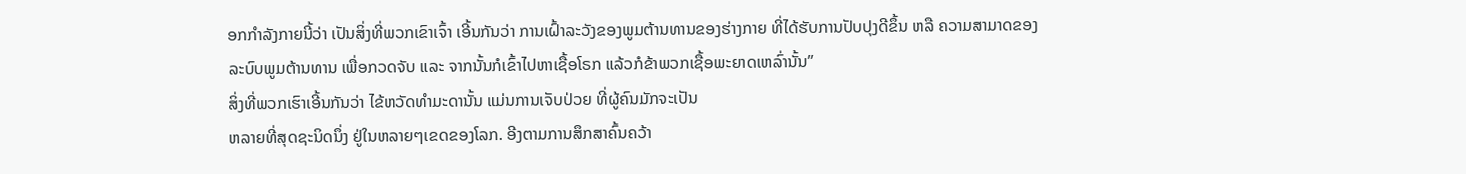ອກກຳລັງກາຍນີ້ວ່າ ເປັນສິ່ງທີ່ພວກເຂົາເຈົ້າ ເອີ້ນກັນວ່າ ການເຝົ້າລະວັງຂອງພູມຕ້ານທານຂອງຮ່າງກາຍ ທີ່ໄດ້ຮັບການປັບປຸງດີຂຶ້ນ ຫລື ຄວາມສາມາດຂອງລະບົບພູມຕ້ານທານ ເພື່ອກວດຈັບ ແລະ ຈາກນັ້ນກໍເຂົ້າໄປຫາເຊື້ອໂຣກ ແລ້ວກໍຂ້າພວກເຊື້ອພະຍາດເຫລົ່ານັ້ນ”
ສິ່ງທີ່ພວກເຮົາເອີ້ນກັນວ່າ ໄຂ້ຫວັດທຳມະດານັ້ນ ແມ່ນການເຈັບປ່ວຍ ທີ່ຜູ້ຄົນມັກຈະເປັນ
ຫລາຍທີ່ສຸດຊະນິດນຶ່ງ ຢູ່ໃນຫລາຍໆເຂດຂອງໂລກ. ອີງຕາມການສຶກສາຄົ້ນຄວ້າ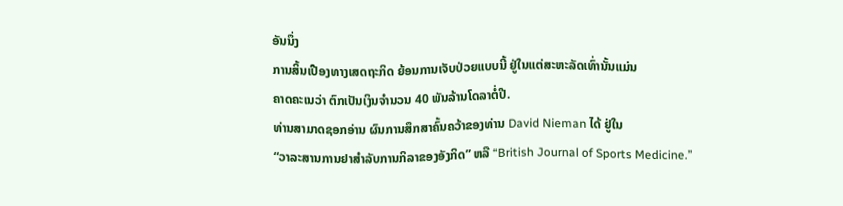ອັນນຶ່ງ
ການສິ້ນເປືອງທາງເສດຖະກິດ ຍ້ອນການເຈັບປ່ວຍແບບນີ້ ຢູ່ໃນແຕ່ສະຫະລັດເທົ່ານັ້ນແມ່ນ
ຄາດຄະເນວ່າ ຕົກເປັນເງິນຈຳນວນ 40 ພັນລ້ານໂດລາຕໍ່ປີ.
ທ່ານສາມາດຊອກອ່ານ ຜົນການສຶກສາຄົ້ນຄວ້າຂອງທ່ານ David Nieman ໄດ້ ຢູ່ໃນ
“ວາລະສານການຢາສໍາລັບການກິລາຂອງອັງກິດ” ຫລື “British Journal of Sports Medicine.”